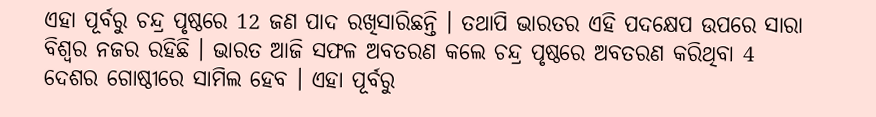ଏହା ପୂର୍ବରୁ ଚନ୍ଦ୍ର ପୃଷ୍ଠରେ 12 ଜଣ ପାଦ ରଖିସାରିଛନ୍ତି । ତଥାପି ଭାରତର ଏହି ପଦକ୍ଷେପ ଉପରେ ସାରା ବିଶ୍ୱର ନଜର ରହିଛି । ଭାରତ ଆଜି ସଫଳ ଅବତରଣ କଲେ ଚନ୍ଦ୍ର ପୃଷ୍ଠରେ ଅବତରଣ କରିଥିବା 4 ଦେଶର ଗୋଷ୍ଠୀରେ ସାମିଲ ହେବ । ଏହା ପୂର୍ବରୁ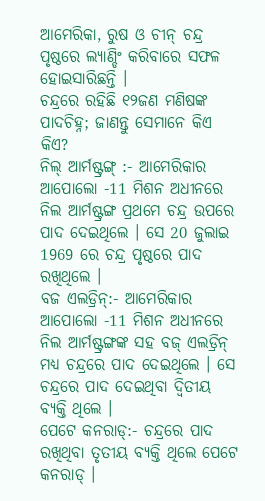ଆମେରିକା, ରୁଷ ଓ ଚୀନ୍ ଚନ୍ଦ୍ର ପୃଷ୍ଠରେ ଲ୍ୟାଣ୍ଡିଂ କରିବାରେ ସଫଳ ହୋଇସାରିଛନ୍ତି ।
ଚନ୍ଦ୍ରରେ ରହିଛି ୧୨ଜଣ ମଣିଷଙ୍କ ପାଦଚିହ୍ନ; ଜାଣନ୍ତୁ ସେମାନେ କିଏ କିଏ?
ନିଲ୍ ଆର୍ମଷ୍ଟ୍ରଙ୍ଗ୍ :- ଆମେରିକାର ଆପୋଲୋ -11 ମିଶନ ଅଧୀନରେ ନିଲ ଆର୍ମଷ୍ଟ୍ରଙ୍ଗ ପ୍ରଥମେ ଚନ୍ଦ୍ର ଉପରେ ପାଦ ଦେଇଥିଲେ । ସେ 20 ଜୁଲାଇ 1969 ରେ ଚନ୍ଦ୍ର ପୃଷ୍ଠରେ ପାଦ ରଖିଥିଲେ ।
ବଜ ଏଲଡ୍ରିନ୍:- ଆମେରିକାର ଆପୋଲୋ -11 ମିଶନ ଅଧୀନରେ ନିଲ ଆର୍ମଷ୍ଟ୍ରଙ୍ଗଙ୍କ ସହ ବଜ୍ ଏଲଡ୍ରିନ୍ ମଧ୍ୟ ଚନ୍ଦ୍ରରେ ପାଦ ଦେଇଥିଲେ । ସେ ଚନ୍ଦ୍ରରେ ପାଦ ଦେଇଥିବା ଦ୍ୱିତୀୟ ବ୍ୟକ୍ତି ଥିଲେ ।
ପେଟେ କନରାଡ୍:- ଚନ୍ଦ୍ରରେ ପାଦ ରଖିଥିବା ତୃତୀୟ ବ୍ୟକ୍ତି ଥିଲେ ପେଟେ କନରାଡ୍ ।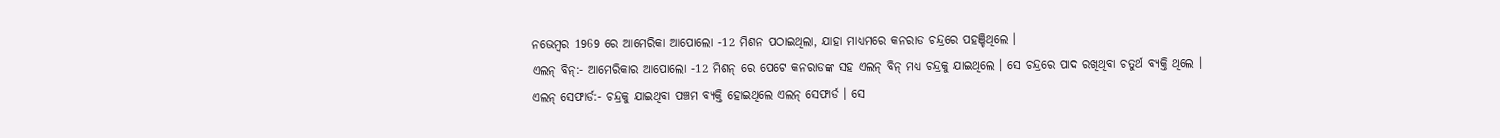ନଭେମ୍ବର 1969 ରେ ଆମେରିକା ଆପୋଲୋ -12 ମିଶନ ପଠାଇଥିଲା, ଯାହା ମାଧ୍ୟମରେ କନରାଡ ଚନ୍ଦ୍ରରେ ପହଞ୍ଚିଥିଲେ ।
ଏଲନ୍ ବିନ୍:- ଆମେରିକାର ଆପୋଲୋ -12 ମିଶନ୍ ରେ ପେଟେ କନରାଡଙ୍କ ସହ ଏଲନ୍ ବିନ୍ ମଧ୍ୟ ଚନ୍ଦ୍ରକୁ ଯାଇଥିଲେ । ସେ ଚନ୍ଦ୍ରରେ ପାଦ ରଖିଥିବା ଚତୁର୍ଥ ବ୍ୟକ୍ତି ଥିଲେ ।
ଏଲନ୍ ସେଫାର୍ଡ:- ଚନ୍ଦ୍ରକୁ ଯାଇଥିବା ପଞ୍ଚମ ବ୍ୟକ୍ତି ହୋଇଥିଲେ ଏଲନ୍ ସେଫାର୍ଡ । ସେ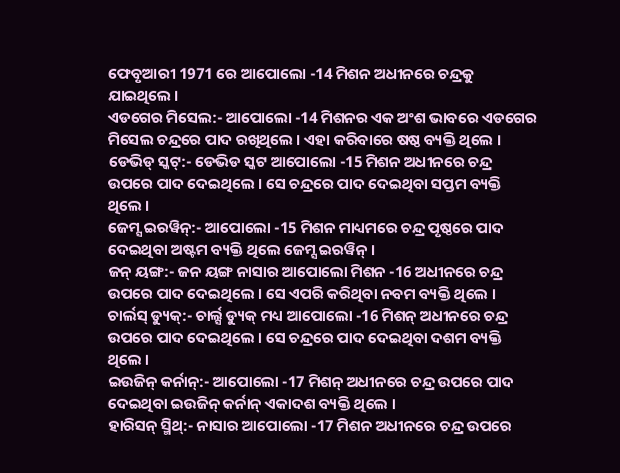ଫେବୃଆରୀ 1971 ରେ ଆପୋଲୋ -14 ମିଶନ ଅଧୀନରେ ଚନ୍ଦ୍ରକୁ ଯାଇଥିଲେ ।
ଏଡଗେର ମିସେଲ:- ଆପୋଲୋ -14 ମିଶନର ଏକ ଅଂଶ ଭାବରେ ଏଡଗେର ମିସେଲ ଚନ୍ଦ୍ରରେ ପାଦ ରଖିଥିଲେ । ଏହା କରିବାରେ ଷଷ୍ଠ ବ୍ୟକ୍ତି ଥିଲେ ।
ଡେଭିଡ୍ ସ୍କଟ୍:- ଡେଭିଡ ସ୍କଟ ଆପୋଲୋ -15 ମିଶନ ଅଧୀନରେ ଚନ୍ଦ୍ର ଉପରେ ପାଦ ଦେଇଥିଲେ । ସେ ଚନ୍ଦ୍ରରେ ପାଦ ଦେଇଥିବା ସପ୍ତମ ବ୍ୟକ୍ତି ଥିଲେ ।
ଜେମ୍ସ ଇରୱିନ୍:- ଆପୋଲୋ -15 ମିଶନ ମାଧ୍ୟମରେ ଚନ୍ଦ୍ର ପୃଷ୍ଠରେ ପାଦ ଦେଇଥିବା ଅଷ୍ଟମ ବ୍ୟକ୍ତି ଥିଲେ ଜେମ୍ସ ଇରୱିନ୍ ।
ଜନ୍ ୟଙ୍ଗ:- ଜନ ୟଙ୍ଗ ନାସାର ଆପୋଲୋ ମିଶନ -16 ଅଧୀନରେ ଚନ୍ଦ୍ର ଉପରେ ପାଦ ଦେଇଥିଲେ । ସେ ଏପରି କରିଥିବା ନବମ ବ୍ୟକ୍ତି ଥିଲେ ।
ଚାର୍ଲସ୍ ଡ୍ୟୁକ୍:- ଚାର୍ଲ୍ସ ଡ୍ୟୁକ୍ ମଧ୍ୟ ଆପୋଲୋ -16 ମିଶନ୍ ଅଧୀନରେ ଚନ୍ଦ୍ର ଉପରେ ପାଦ ଦେଇଥିଲେ । ସେ ଚନ୍ଦ୍ରରେ ପାଦ ଦେଇଥିବା ଦଶମ ବ୍ୟକ୍ତି ଥିଲେ ।
ଇଉଜିନ୍ କର୍ନାନ୍:- ଆପୋଲୋ -17 ମିଶନ୍ ଅଧୀନରେ ଚନ୍ଦ୍ର ଉପରେ ପାଦ ଦେଇଥିବା ଇଉଜିନ୍ କର୍ନାନ୍ ଏକାଦଶ ବ୍ୟକ୍ତି ଥିଲେ ।
ହାରିସନ୍ ସ୍ମିଥ୍:- ନାସାର ଆପୋଲୋ -17 ମିଶନ ଅଧୀନରେ ଚନ୍ଦ୍ର ଉପରେ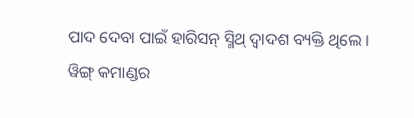ପାଦ ଦେବା ପାଇଁ ହାରିସନ୍ ସ୍ମିଥ୍ ଦ୍ୱାଦଶ ବ୍ୟକ୍ତି ଥିଲେ ।
ୱିଙ୍ଗ୍ କମାଣ୍ଡର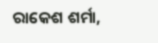ରାକେଶ ଶର୍ମା,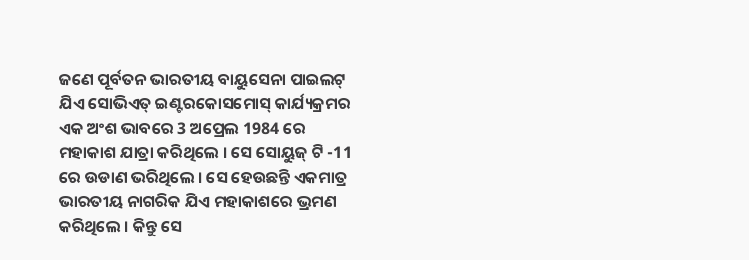ଜଣେ ପୂର୍ବତନ ଭାରତୀୟ ବାୟୁସେନା ପାଇଲଟ୍ ଯିଏ ସୋଭିଏତ୍ ଇଣ୍ଟରକୋସମୋସ୍ କାର୍ଯ୍ୟକ୍ରମର ଏକ ଅଂଶ ଭାବରେ 3 ଅପ୍ରେଲ 1984 ରେ ମହାକାଶ ଯାତ୍ରା କରିଥିଲେ । ସେ ସୋୟୁଜ୍ ଟି -11 ରେ ଉଡାଣ ଭରିଥିଲେ । ସେ ହେଉଛନ୍ତି ଏକମାତ୍ର ଭାରତୀୟ ନାଗରିକ ଯିଏ ମହାକାଶରେ ଭ୍ରମଣ କରିଥିଲେ । କିନ୍ତୁ ସେ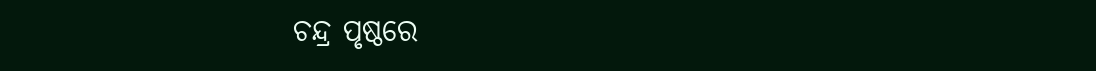ଚନ୍ଦ୍ର ପୃଷ୍ଠରେ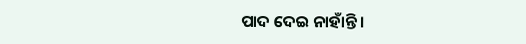ପାଦ ଦେଇ ନାହାଁନ୍ତି ।